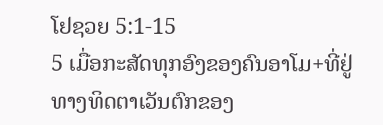ໂຢຊວຍ 5:1-15
5 ເມື່ອກະສັດທຸກອົງຂອງຄົນອາໂມ+ທີ່ຢູ່ທາງທິດຕາເວັນຕົກຂອງ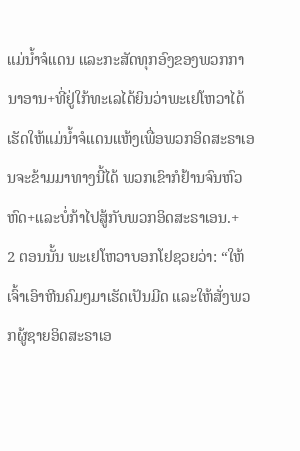ແມ່ນ້ຳຈໍແດນ ແລະກະສັດທຸກອົງຂອງພວກການາອານ+ທີ່ຢູ່ໃກ້ທະເລໄດ້ຍິນວ່າພະເຢໂຫວາໄດ້ເຮັດໃຫ້ແມ່ນ້ຳຈໍແດນແຫ້ງເພື່ອພວກອິດສະຣາເອນຈະຂ້າມມາທາງນີ້ໄດ້ ພວກເຂົາກໍຢ້ານຈົນຫົວຫົດ+ແລະບໍ່ກ້າໄປສູ້ກັບພວກອິດສະຣາເອນ.+
2 ຕອນນັ້ນ ພະເຢໂຫວາບອກໂຢຊວຍວ່າ: “ໃຫ້ເຈົ້າເອົາຫີນຄົມໆມາເຮັດເປັນມີດ ແລະໃຫ້ສັ່ງພວກຜູ້ຊາຍອິດສະຣາເອ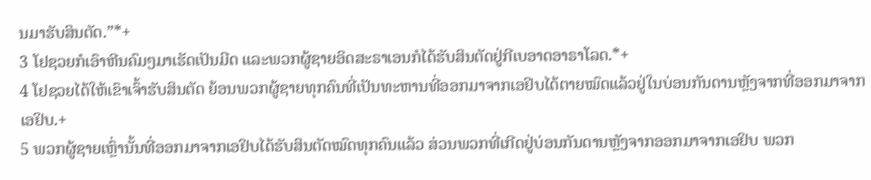ນມາຮັບສິນຕັດ.”*+
3 ໂຢຊວຍກໍເອົາຫີນຄົມໆມາເຮັດເປັນມີດ ແລະພວກຜູ້ຊາຍອິດສະຣາເອນກໍໄດ້ຮັບສິນຕັດຢູ່ກີເບອາດອາຣາໂລດ.*+
4 ໂຢຊວຍໄດ້ໃຫ້ເຂົາເຈົ້າຮັບສິນຕັດ ຍ້ອນພວກຜູ້ຊາຍທຸກຄົນທີ່ເປັນທະຫານທີ່ອອກມາຈາກເອຢິບໄດ້ຕາຍໝົດແລ້ວຢູ່ໃນບ່ອນກັນດານຫຼັງຈາກທີ່ອອກມາຈາກເອຢິບ.+
5 ພວກຜູ້ຊາຍເຫຼົ່ານັ້ນທີ່ອອກມາຈາກເອຢິບໄດ້ຮັບສິນຕັດໝົດທຸກຄົນແລ້ວ ສ່ວນພວກທີ່ເກີດຢູ່ບ່ອນກັນດານຫຼັງຈາກອອກມາຈາກເອຢິບ ພວກ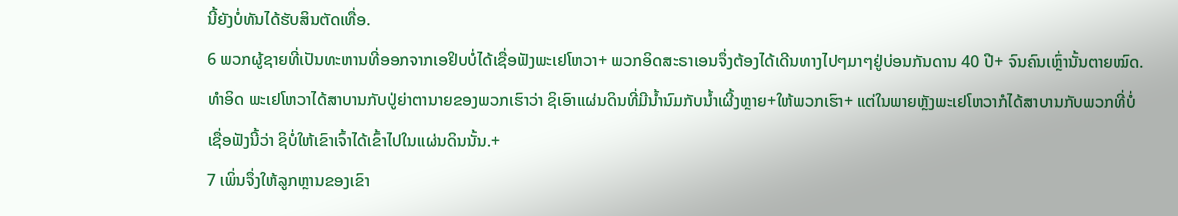ນີ້ຍັງບໍ່ທັນໄດ້ຮັບສິນຕັດເທື່ອ.
6 ພວກຜູ້ຊາຍທີ່ເປັນທະຫານທີ່ອອກຈາກເອຢິບບໍ່ໄດ້ເຊື່ອຟັງພະເຢໂຫວາ+ ພວກອິດສະຣາເອນຈຶ່ງຕ້ອງໄດ້ເດີນທາງໄປໆມາໆຢູ່ບ່ອນກັນດານ 40 ປີ+ ຈົນຄົນເຫຼົ່ານັ້ນຕາຍໝົດ. ທຳອິດ ພະເຢໂຫວາໄດ້ສາບານກັບປູ່ຍ່າຕານາຍຂອງພວກເຮົາວ່າ ຊິເອົາແຜ່ນດິນທີ່ມີນ້ຳນົມກັບນ້ຳເຜີ້ງຫຼາຍ+ໃຫ້ພວກເຮົາ+ ແຕ່ໃນພາຍຫຼັງພະເຢໂຫວາກໍໄດ້ສາບານກັບພວກທີ່ບໍ່ເຊື່ອຟັງນີ້ວ່າ ຊິບໍ່ໃຫ້ເຂົາເຈົ້າໄດ້ເຂົ້າໄປໃນແຜ່ນດິນນັ້ນ.+
7 ເພິ່ນຈຶ່ງໃຫ້ລູກຫຼານຂອງເຂົາ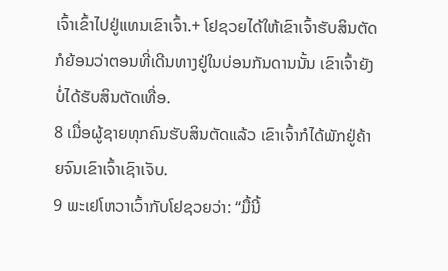ເຈົ້າເຂົ້າໄປຢູ່ແທນເຂົາເຈົ້າ.+ ໂຢຊວຍໄດ້ໃຫ້ເຂົາເຈົ້າຮັບສິນຕັດກໍຍ້ອນວ່າຕອນທີ່ເດີນທາງຢູ່ໃນບ່ອນກັນດານນັ້ນ ເຂົາເຈົ້າຍັງບໍ່ໄດ້ຮັບສິນຕັດເທື່ອ.
8 ເມື່ອຜູ້ຊາຍທຸກຄົນຮັບສິນຕັດແລ້ວ ເຂົາເຈົ້າກໍໄດ້ພັກຢູ່ຄ້າຍຈົນເຂົາເຈົ້າເຊົາເຈັບ.
9 ພະເຢໂຫວາເວົ້າກັບໂຢຊວຍວ່າ: “ມື້ນີ້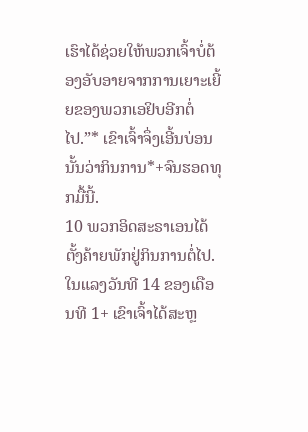ເຮົາໄດ້ຊ່ວຍໃຫ້ພວກເຈົ້າບໍ່ຕ້ອງອັບອາຍຈາກການເຍາະເຍີ້ຍຂອງພວກເອຢິບອີກຕໍ່ໄປ.”* ເຂົາເຈົ້າຈຶ່ງເອີ້ນບ່ອນນັ້ນວ່າກິນການ*+ຈົນຮອດທຸກມື້ນີ້.
10 ພວກອິດສະຣາເອນໄດ້ຕັ້ງຄ້າຍພັກຢູ່ກິນການຕໍ່ໄປ. ໃນແລງວັນທີ 14 ຂອງເດືອນທີ 1+ ເຂົາເຈົ້າໄດ້ສະຫຼ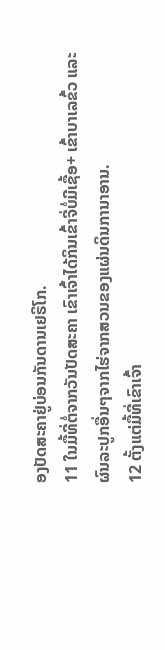ອງປັດສະຄາຢູ່ບ່ອນກັນດານເຢຣິໂກ.
11 ໃນມື້ທີ່ຕໍ່ຈາກວັນປັດສະຄາ ເຂົາເຈົ້າໄດ້ກິນເຂົ້າຈີ່ບໍ່ມີເຊື້ອ+ ເຂົ້າບາເລຂົ້ວ ແລະຜົນລະປູກອື່ນໆຈາກໄຮ່ຈາກສວນຂອງແຜ່ນດິນການາອານ.
12 ຕັ້ງແຕ່ມື້ທີ່ເຂົາເຈົ້າ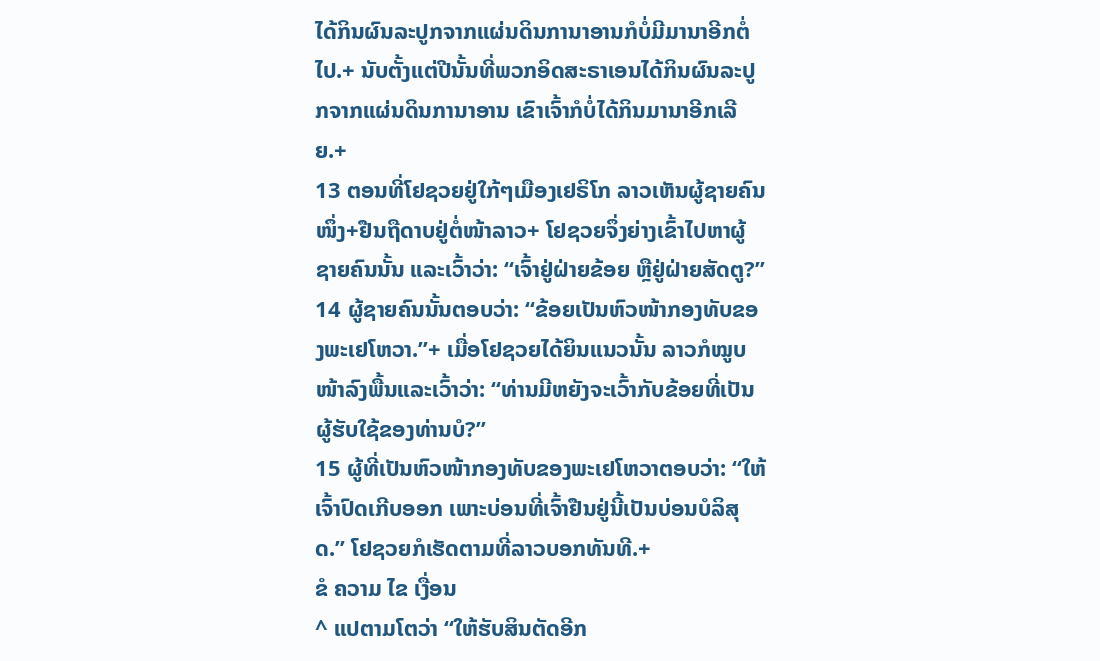ໄດ້ກິນຜົນລະປູກຈາກແຜ່ນດິນການາອານກໍບໍ່ມີມານາອີກຕໍ່ໄປ.+ ນັບຕັ້ງແຕ່ປີນັ້ນທີ່ພວກອິດສະຣາເອນໄດ້ກິນຜົນລະປູກຈາກແຜ່ນດິນການາອານ ເຂົາເຈົ້າກໍບໍ່ໄດ້ກິນມານາອີກເລີຍ.+
13 ຕອນທີ່ໂຢຊວຍຢູ່ໃກ້ໆເມືອງເຢຣິໂກ ລາວເຫັນຜູ້ຊາຍຄົນໜຶ່ງ+ຢືນຖືດາບຢູ່ຕໍ່ໜ້າລາວ+ ໂຢຊວຍຈຶ່ງຍ່າງເຂົ້າໄປຫາຜູ້ຊາຍຄົນນັ້ນ ແລະເວົ້າວ່າ: “ເຈົ້າຢູ່ຝ່າຍຂ້ອຍ ຫຼືຢູ່ຝ່າຍສັດຕູ?”
14 ຜູ້ຊາຍຄົນນັ້ນຕອບວ່າ: “ຂ້ອຍເປັນຫົວໜ້າກອງທັບຂອງພະເຢໂຫວາ.”+ ເມື່ອໂຢຊວຍໄດ້ຍິນແນວນັ້ນ ລາວກໍໝູບໜ້າລົງພື້ນແລະເວົ້າວ່າ: “ທ່ານມີຫຍັງຈະເວົ້າກັບຂ້ອຍທີ່ເປັນຜູ້ຮັບໃຊ້ຂອງທ່ານບໍ?”
15 ຜູ້ທີ່ເປັນຫົວໜ້າກອງທັບຂອງພະເຢໂຫວາຕອບວ່າ: “ໃຫ້ເຈົ້າປົດເກີບອອກ ເພາະບ່ອນທີ່ເຈົ້າຢືນຢູ່ນີ້ເປັນບ່ອນບໍລິສຸດ.” ໂຢຊວຍກໍເຮັດຕາມທີ່ລາວບອກທັນທີ.+
ຂໍ ຄວາມ ໄຂ ເງື່ອນ
^ ແປຕາມໂຕວ່າ “ໃຫ້ຮັບສິນຕັດອີກ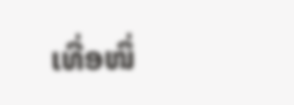ເທື່ອໜຶ່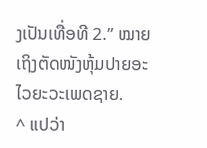ງເປັນເທື່ອທີ 2.” ໝາຍເຖິງຕັດໜັງຫຸ້ມປາຍອະໄວຍະວະເພດຊາຍ.
^ ແປວ່າ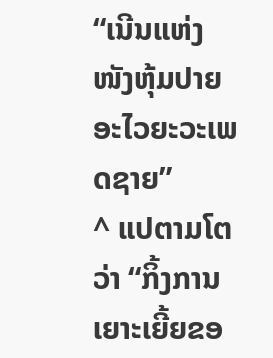“ເນີນແຫ່ງໜັງຫຸ້ມປາຍອະໄວຍະວະເພດຊາຍ”
^ ແປຕາມໂຕວ່າ “ກິ້ງການເຍາະເຍີ້ຍຂອ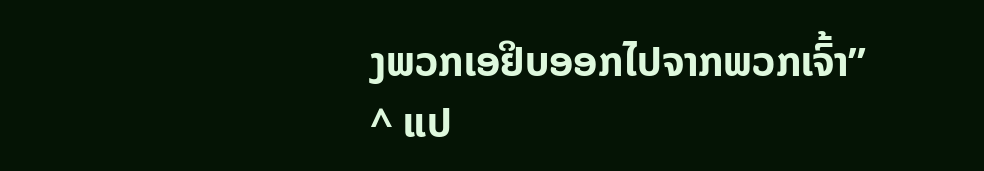ງພວກເອຢິບອອກໄປຈາກພວກເຈົ້າ”
^ ແປ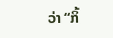ວ່າ “ກິ້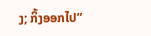ງ; ກິ້ງອອກໄປ”